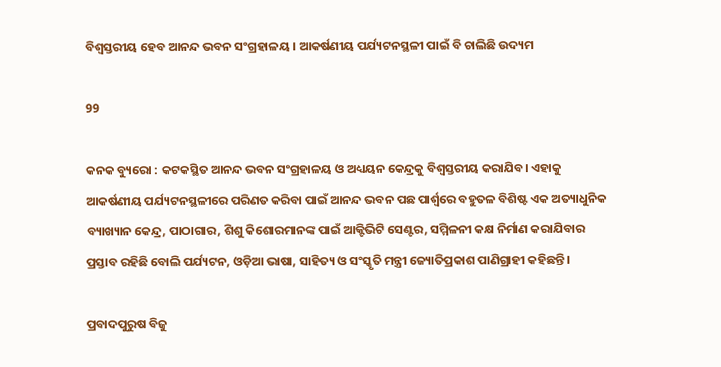ବିଶ୍ୱସ୍ତରୀୟ ହେବ ଆନନ୍ଦ ଭବନ ସଂଗ୍ରହାଳୟ । ଆକର୍ଷଣୀୟ ପର୍ଯ୍ୟଟନସ୍ଥଳୀ ପାଇଁ ବି ଚାଲିଛି ଉଦ୍ୟମ

99

କନକ ବ୍ୟୁରୋ : କଟକସ୍ଥିତ ଆନନ୍ଦ ଭବନ ସଂଗ୍ରହାଳୟ ଓ ଅଧ୍ୟୟନ କେନ୍ଦ୍ରକୁ ବିଶ୍ବସ୍ତରୀୟ କରାଯିବ। ଏହାକୁ ଆକର୍ଷଣୀୟ ପର୍ଯ୍ୟଟନସ୍ଥଳୀରେ ପରିଣତ କରିବା ପାଇଁ ଆନନ୍ଦ ଭବନ ପଛ ପାର୍ଶ୍ବରେ ବହୁତଳ ବିଶିଷ୍ଟ ଏକ ଅତ୍ୟାଧୁନିକ ବ୍ୟାଖ୍ୟାନ କେନ୍ଦ୍ର, ପାଠାଗାର, ଶିଶୁ କିଶୋରମାନଙ୍କ ପାଇଁ ଆକ୍ଟିଭିଟି ସେଣ୍ଟର, ସମ୍ମିଳନୀ କକ୍ଷ ନିର୍ମାଣ କରାଯିବାର ପ୍ରସ୍ତାବ ରହିଛି ବୋଲି ପର୍ଯ୍ୟଟନ, ଓଡ଼ିଆ ଭାଷା, ସାହିତ୍ୟ ଓ ସଂସ୍କୃତି ମନ୍ତ୍ରୀ ଜ୍ୟୋତିପ୍ରକାଶ ପାଣିଗ୍ରାହୀ କହିଛନ୍ତି।

ପ୍ରବାଦପୁରୁଷ ବିଜୁ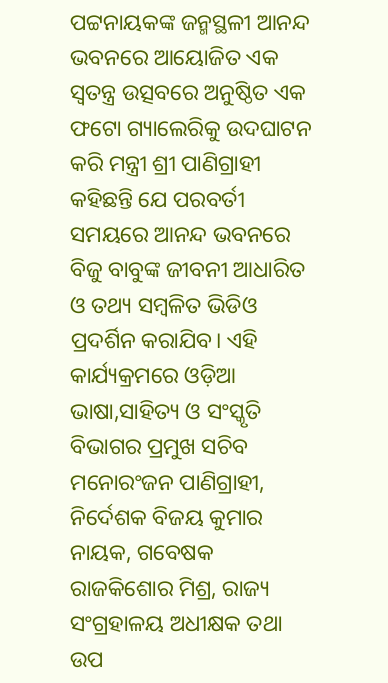ପଟ୍ଟନାୟକଙ୍କ ଜନ୍ମସ୍ଥଳୀ ଆନନ୍ଦ ଭବନରେ ଆୟୋଜିତ ଏକ ସ୍ବତନ୍ତ୍ର ଉତ୍ସବରେ ଅନୁଷ୍ଠିତ ଏକ ଫଟୋ ଗ୍ୟାଲେରିକୁ ଉଦଘାଟନ କରି ମନ୍ତ୍ରୀ ଶ୍ରୀ ପାଣିଗ୍ରାହୀ କହିଛନ୍ତି ଯେ ପରବର୍ତୀ ସମୟରେ ଆନନ୍ଦ ଭବନରେ ବିଜୁ ବାବୁଙ୍କ ଜୀବନୀ ଆଧାରିତ ଓ ତଥ୍ୟ ସମ୍ବଳିତ ଭିଡିଓ ପ୍ରଦର୍ଶିନ କରାଯିବ। ଏହି କାର୍ଯ୍ୟକ୍ରମରେ ଓଡ଼ିଆ ଭାଷା,ସାହିତ୍ୟ ଓ ସଂସ୍କୃତି ବିଭାଗର ପ୍ରମୁଖ ସଚିବ ମନୋରଂଜନ ପାଣିଗ୍ରାହୀ, ନିର୍ଦେଶକ ବିଜୟ କୁମାର ନାୟକ, ଗବେଷକ ରାଜକିଶୋର ମିଶ୍ର, ରାଜ୍ୟ ସଂଗ୍ରହାଳୟ ଅଧୀକ୍ଷକ ତଥା ଉପ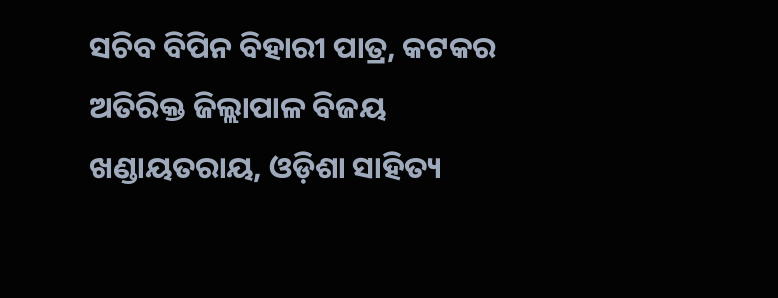ସଚିବ ବିପିନ ବିହାରୀ ପାତ୍ର, କଟକର ଅତିରିକ୍ତ ଜିଲ୍ଲାପାଳ ବିଜୟ ଖଣ୍ଡାୟତରାୟ, ଓଡ଼ିଶା ସାହିତ୍ୟ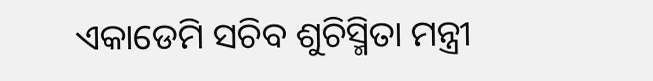ଏକାଡେମି ସଚିବ ଶୁଚିସ୍ମିତା ମନ୍ତ୍ରୀ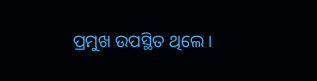ପ୍ରମୁଖ ଉପସ୍ଥିତ ଥିଲେ।